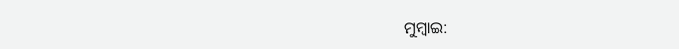ମୁମ୍ବାଇ: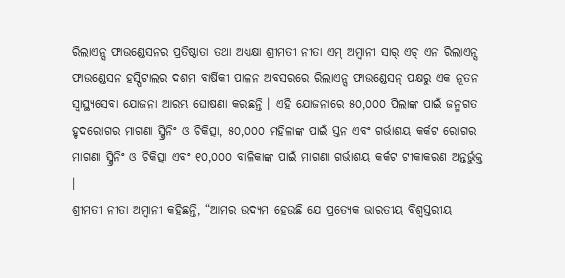ରିଲାଏନ୍ସ ଫାଉଣ୍ଡେସନର ପ୍ରତିଷ୍ଠାତା ତଥା ଅଧ୍ୟକ୍ଷା ଶ୍ରୀମତୀ ନୀତା ଏମ୍ ଅମ୍ବାନୀ ସାର୍ ଏଚ୍ ଏନ ରିଲାଏନ୍ସ ଫାଉଣ୍ଡେସନ ହସ୍ପିଟାଲର ଦଶମ ବାର୍ଷିକୀ ପାଳନ ଅବସରରେ ରିଲାଏନ୍ସ ଫାଉଣ୍ଡେସନ୍ ପକ୍ଷରୁ ଏକ ନୂତନ ସ୍ୱାସ୍ଥ୍ୟସେବା ଯୋଜନା ଆରମ୍ଭ ଘୋଷଣା କରଛନ୍ତି । ଏହି ଯୋଜନାରେ ୫୦,୦୦୦ ପିଲାଙ୍କ ପାଇଁ ଜନ୍ମଗତ ହୃଦରୋଗର ମାଗଣା ସ୍କ୍ରିନିଂ ଓ ଚିକିତ୍ସା, ୫୦,୦୦୦ ମହିଳାଙ୍କ ପାଇଁ ସ୍ତନ ଏବଂ ଗର୍ଭାଶୟ କର୍କଟ ରୋଗର ମାଗଣା ସ୍କ୍ରିନିଂ ଓ ଚିକିତ୍ସା ଏବଂ ୧୦,୦୦୦ ବାଳିକାଙ୍କ ପାଇଁ ମାଗଣା ଗର୍ଭାଶୟ କର୍କଟ ଟୀକାକରଣ ଅନ୍ତର୍ଭୁକ୍ତ ।
ଶ୍ରୀମତୀ ନୀତା ଅମ୍ବାନୀ କହିଛନ୍ତି, “ଆମର ଉଦ୍ୟମ ହେଉଛି ଯେ ପ୍ରତ୍ୟେକ ଭାରତୀୟ ବିଶ୍ୱସ୍ତରୀୟ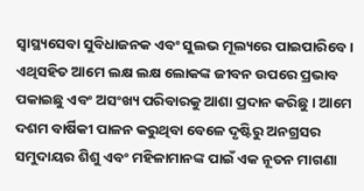ସ୍ୱାସ୍ଥ୍ୟସେବା ସୁବିଧାଜନକ ଏବଂ ସୁଲଭ ମୂଲ୍ୟରେ ପାଇପାରିବେ । ଏଥିସହିତ ଆମେ ଲକ୍ଷ ଲକ୍ଷ ଲୋକଙ୍କ ଜୀବନ ଉପରେ ପ୍ରଭାବ ପକାଇଛୁ ଏବଂ ଅସଂଖ୍ୟ ପରିବାରକୁ ଆଶା ପ୍ରଦାନ କରିଛୁ । ଆମେ ଦଶମ ବାର୍ଷିକୀ ପାଳନ କରୁଥିବା ବେଳେ ଦୃଷ୍ଟିରୁ ଅନଗ୍ରସର ସମୁଦାୟର ଶିଶୁ ଏବଂ ମହିଳାମାନଙ୍କ ପାଇଁ ଏକ ନୂତନ ମାଗଣା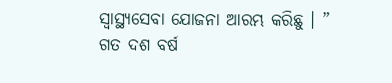ସ୍ୱାସ୍ଥ୍ୟସେବା ଯୋଜନା ଆରମ୍ଭ କରିଛୁ । ”
ଗତ ଦଶ ବର୍ଷ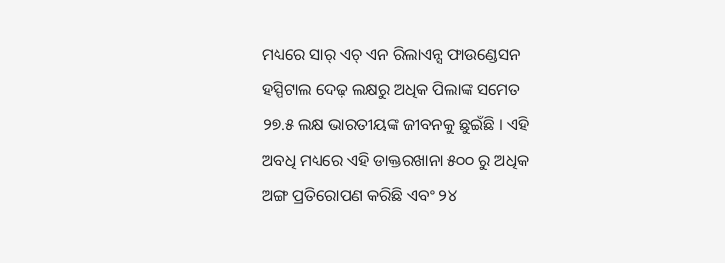ମଧ୍ୟରେ ସାର୍ ଏଚ୍ ଏନ ରିଲାଏନ୍ସ ଫାଉଣ୍ଡେସନ ହସ୍ପିଟାଲ ଦେଢ଼ ଲକ୍ଷରୁ ଅଧିକ ପିଲାଙ୍କ ସମେତ ୨୭.୫ ଲକ୍ଷ ଭାରତୀୟଙ୍କ ଜୀବନକୁ ଛୁଇଁଛି । ଏହି ଅବଧି ମଧ୍ୟରେ ଏହି ଡାକ୍ତରଖାନା ୫୦୦ ରୁ ଅଧିକ ଅଙ୍ଗ ପ୍ରତିରୋପଣ କରିଛି ଏବଂ ୨୪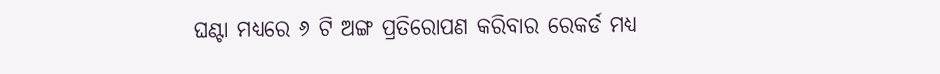ଘଣ୍ଟା ମଧ୍ୟରେ ୬ ଟି ଅଙ୍ଗ ପ୍ରତିରୋପଣ କରିବାର ରେକର୍ଡ ମଧ୍ୟ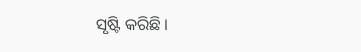ସୃଷ୍ଟି କରିଛି ।